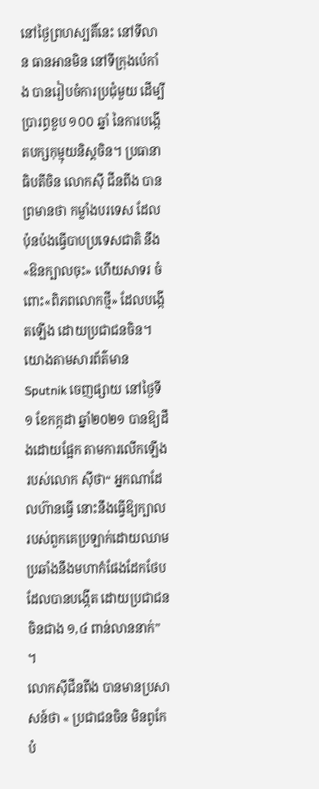នៅថ្ងៃព្រហស្បតិ៍នេះ នៅទីលាន ធានអានមិន នៅទីក្រុងប៉េកាំង បានរៀបចំការប្រជុំមួយ ដើម្បីប្រារព្ធខួប ១០០ ឆ្នាំ នៃការបង្កើតបក្សកុម្មុយនិស្តចិន។ ប្រធានាធិបតីចិន លោកស៊ី ជីនពីង បានព្រមានថា កម្លាំងបរទេស ដែលប៉ុនប៉ងធ្វើបាបប្រទេសជាតិ នឹង«ឱនក្បាលចុះ» ហើយសាទរ ចំពោះ«ពិភពលោកថ្មី» ដែលបង្កើតឡើង ដោយប្រជាជនចិន។
យោងតាមសារព័ត៌មាន Sputnik ចេញផ្សាយ នៅថ្ងៃទី១ ខែកក្កដា ឆ្នាំ២០២១ បានឱ្យដឹងដោយផ្អែក តាមការលើកឡើង របស់លោក ស៊ីថា“ អ្នកណាដែលហ៊ានធ្វើ នោះនឹងធ្វើឱ្យក្បាល របស់ពួកគេប្រឡាក់ដោយឈាម ប្រឆាំងនឹងមហាកំផែងដែកថែប ដែលបានបង្កើត ដោយប្រជាជនចិនជាង ១,៤ ពាន់លាននាក់” ។
លោកស៊ីជីនពីង បានមានប្រសាសន៍ថា « ប្រជាជនចិន មិនពូកែបំ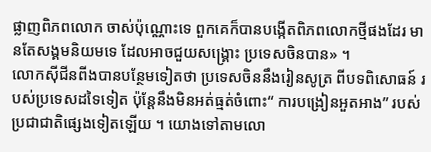ផ្លាញពិភពលោក ចាស់ប៉ុណ្ណោះទេ ពួកគេក៏បានបង្កើតពិភពលោកថ្មីផងដែរ មានតែសង្គមនិយមទេ ដែលអាចជួយសង្គ្រោះ ប្រទេសចិនបាន» ។
លោកស៊ីជីនពីងបានបន្ថែមទៀតថា ប្រទេសចិននឹងរៀនសូត្រ ពីបទពិសោធន៍ របស់ប្រទេសដទៃទៀត ប៉ុន្តែនឹងមិនអត់ធ្មត់ចំពោះ“ ការបង្រៀនអួតអាង” របស់ប្រជាជាតិផ្សេងទៀតឡើយ ។ យោងទៅតាមលោ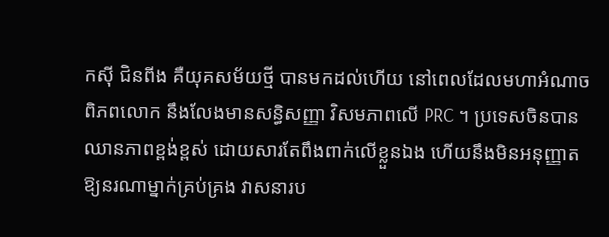កស៊ី ជិនពីង គឺយុគសម័យថ្មី បានមកដល់ហើយ នៅពេលដែលមហាអំណាចពិភពលោក នឹងលែងមានសន្ធិសញ្ញា វិសមភាពលើ PRC ។ ប្រទេសចិនបានឈានភាពខ្ពង់ខ្ពស់ ដោយសារតែពឹងពាក់លើខ្លួនឯង ហើយនឹងមិនអនុញ្ញាត ឱ្យនរណាម្នាក់គ្រប់គ្រង វាសនារប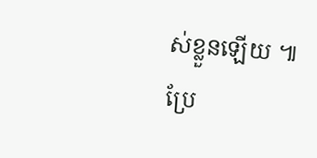ស់ខ្លួនឡើយ ៕
ប្រែ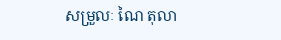សម្រួលៈ ណៃ តុលា